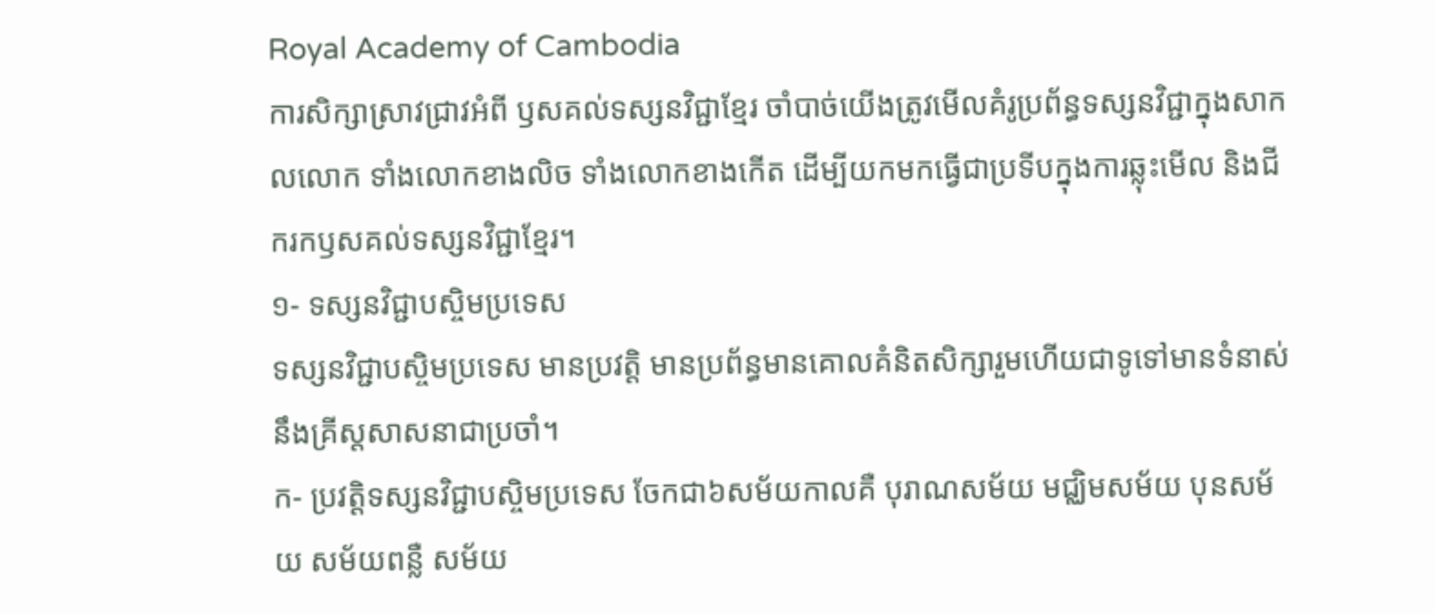Royal Academy of Cambodia
ការសិក្សាស្រាវជ្រាវអំពី ឫសគល់ទស្សនវិជ្ជាខ្មែរ ចាំបាច់យើងត្រូវមើលគំរូប្រព័ន្ធទស្សនវិជ្ជាក្នុងសាកលលោក ទាំងលោកខាងលិច ទាំងលោកខាងកើត ដើម្បីយកមកធ្វើជាប្រទីបក្នុងការឆ្លុះមើល និងជីករកឫសគល់ទស្សនវិជ្ជាខ្មែរ។
១- ទស្សនវិជ្ជាបស្ចិមប្រទេស
ទស្សនវិជ្ជាបស្ចិមប្រទេស មានប្រវត្តិ មានប្រព័ន្ធមានគោលគំនិតសិក្សារួមហើយជាទូទៅមានទំនាស់នឹងគ្រីស្តសាសនាជាប្រចាំ។
ក- ប្រវត្តិទស្សនវិជ្ជាបស្ចិមប្រទេស ចែកជា៦សម័យកាលគឺ បុរាណសម័យ មជ្ឈិមសម័យ បុនសម័យ សម័យពន្លឺ សម័យ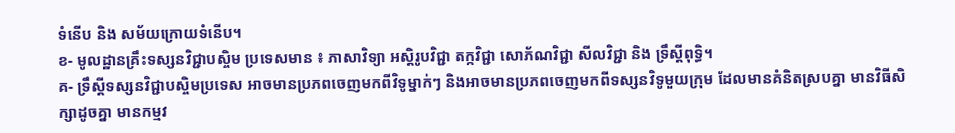ទំនើប និង សម័យក្រោយទំនើប។
ខ- មូលដ្ឋានគ្រឹះទស្សនវិជ្ជាបស្ចិម ប្រទេសមាន ៖ ភាសាវិទ្យា អស្តិរូបវិជ្ជា តក្កវិជ្ជា សោភ័ណវិជ្ជា សីលវិជ្ជា និង ទ្រឹស្តីពុទ្ធិ។
គ- ទ្រឹស្តីទស្សនវិជ្ជាបស្ចិមប្រទេស អាចមានប្រភពចេញមកពីវិទូម្នាក់ៗ និងអាចមានប្រភពចេញមកពីទស្សនវិទូមួយក្រុម ដែលមានគំនិតស្របគ្នា មានវិធីសិក្សាដូចគ្នា មានកម្មវ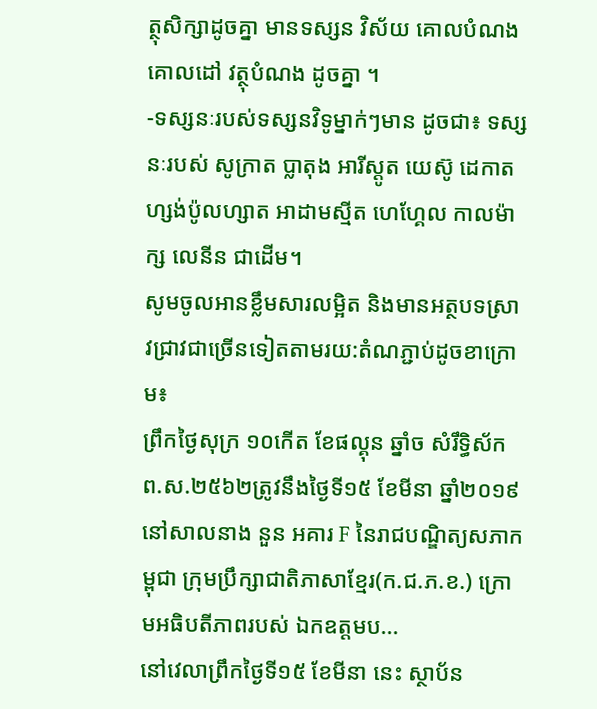ត្ថុសិក្សាដូចគ្នា មានទស្សន វិស័យ គោលបំណង គោលដៅ វត្ថុបំណង ដូចគ្នា ។
-ទស្សនៈរបស់ទស្សនវិទូម្នាក់ៗមាន ដូចជា៖ ទស្សនៈរបស់ សូក្រាត ប្លាតុង អារីស្តូត យេស៊ូ ដេកាត ហ្សង់ប៉ូលហ្សាត អាដាមស្មីត ហេហ្គែល កាលម៉ាក្ស លេនីន ជាដើម។
សូមចូលអានខ្លឹមសារលម្អិត និងមានអត្ថបទស្រាវជ្រាវជាច្រើនទៀតតាមរយ:តំណភ្ជាប់ដូចខាក្រោម៖
ព្រឹកថ្ងៃសុក្រ ១០កើត ខែផល្គុន ឆ្នាំច សំរឹទ្ធិស័ក ព.ស.២៥៦២ត្រូវនឹងថ្ងៃទី១៥ ខែមីនា ឆ្នាំ២០១៩ នៅសាលនាង នួន អគារ F នៃរាជបណ្ឌិត្យសភាកម្ពុជា ក្រុមប្រឹក្សាជាតិភាសាខ្មែរ(ក.ជ.ភ.ខ.) ក្រោមអធិបតីភាពរបស់ ឯកឧត្តមប...
នៅវេលាព្រឹកថ្ងៃទី១៥ ខែមីនា នេះ ស្ថាប័ន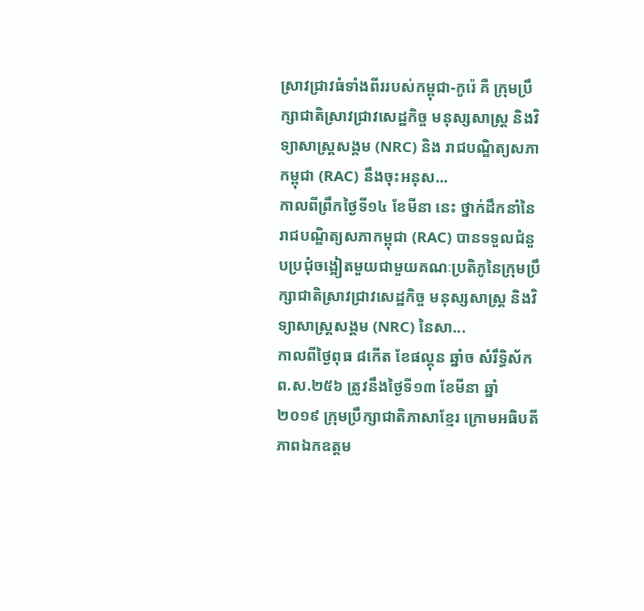ស្រាវជ្រាវធំទាំងពីររបស់កម្ពុជា-កូរ៉េ គឺ ក្រុមប្រឹក្សាជាតិស្រាវជ្រាវសេដ្ឋកិច្ច មនុស្សសាស្ត្រ និងវិទ្យាសាស្ត្រសង្គម (NRC) និង រាជបណ្ឌិត្យសភាកម្ពុជា (RAC) នឹងចុះអនុស...
កាលពីព្រឹកថ្ងៃទី១៤ ខែមីនា នេះ ថ្នាក់ដឹកនាំនៃរាជបណ្ឌិត្យសភាកម្ពុជា (RAC) បានទទួលជំនួបប្រជុំចង្អៀតមួយជាមួយគណៈប្រតិភូនៃក្រុមប្រឹក្សាជាតិស្រាវជ្រាវសេដ្ឋកិច្ច មនុស្សសាស្ត្រ និងវិទ្យាសាស្ត្រសង្គម (NRC) នៃសា...
កាលពីថ្ងៃពុធ ៨កេីត ខែផល្គុន ឆ្នាំច សំរឹទ្ធិស័ក ព.ស.២៥៦ ត្រូវនឹងថ្ងៃទី១៣ ខែមីនា ឆ្នាំ២០១៩ ក្រុមប្រឹក្សាជាតិភាសាខ្មែរ ក្រោមអធិបតីភាពឯកឧត្តម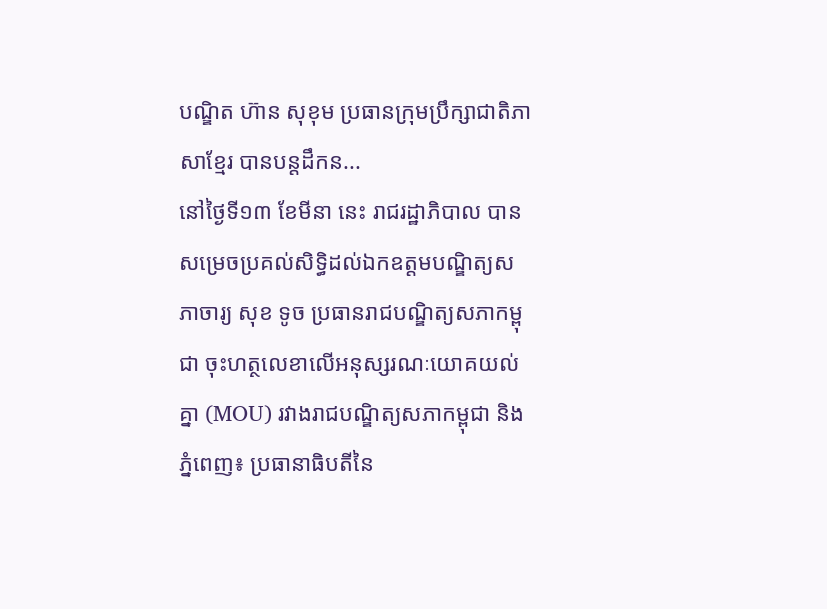បណ្ឌិត ហ៊ាន សុខុម ប្រធានក្រុមប្រឹក្សាជាតិភាសាខ្មែរ បានបន្តដឹកន...
នៅថ្ងៃទី១៣ ខែមីនា នេះ រាជរដ្ឋាភិបាល បានសម្រេចប្រគល់សិទ្ធិដល់ឯកឧត្តមបណ្ឌិត្យសភាចារ្យ សុខ ទូច ប្រធានរាជបណ្ឌិត្យសភាកម្ពុជា ចុះហត្ថលេខាលើអនុស្សរណៈយោគយល់គ្នា (MOU) រវាងរាជបណ្ឌិត្យសភាកម្ពុជា និង
ភ្នំពេញ៖ ប្រធានាធិបតីនៃ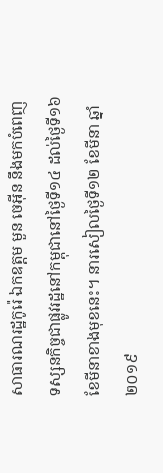សាធារណរដ្ឋកូរ៉េ ឯកឧត្តម មួន ចេអ៊ីន នឹងមកបំពេញទស្សនកិច្ចជាផ្លូវរដ្ឋនៅកម្ពុជានៅថ្ងៃទី១៤ ដល់ថ្ងៃទី១៦ ខែមីនាខាងមុខនេះ។ នារសៀលថ្ងៃទី១២ ខែមីនា ឆ្នាំ២០១៩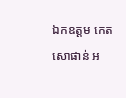ឯកឧត្តម កេត សោផាន់ អ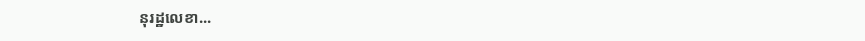នុរដ្ឋលេខា...